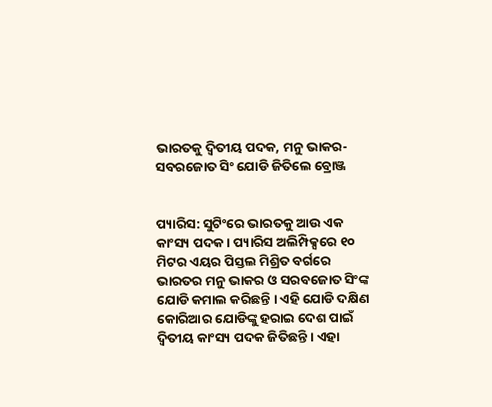ଭାରତକୁ ଦ୍ୱିତୀୟ ପଦକ, ମନୁ ଭାକର-ସବରଜୋତ ସିଂ ଯୋଡି ଜିତିଲେ ବ୍ରୋଞ୍ଜ


ପ୍ୟାରିସ: ସୁଟିଂରେ ଭାରତକୁ ଆଉ ଏକ କାଂସ୍ୟ ପଦକ । ପ୍ୟାରିସ ଅଲିମ୍ପିକ୍ସରେ ୧୦ ମିଟର ଏୟର ପିସ୍ତଲ ମିଶ୍ରିତ ବର୍ଗରେ ଭାରତର ମନୁ ଭାକର ଓ ସରବଜୋତ ସିଂଙ୍କ ଯୋଡି କମାଲ କରିଛନ୍ତି । ଏହି ଯୋଡି ଦକ୍ଷିଣ କୋରିଆର ଯୋଡିଙ୍କୁ ହରାଇ ଦେଶ ପାଇଁ ଦ୍ୱିତୀୟ କାଂସ୍ୟ ପଦକ ଜିତିଛନ୍ତି । ଏହା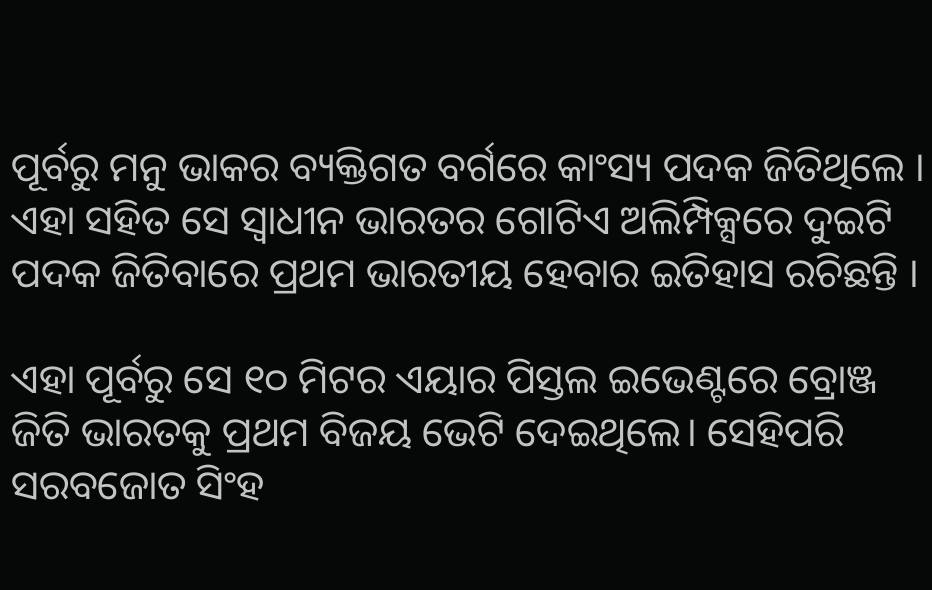ପୂର୍ବରୁ ମନୁ ଭାକର ବ୍ୟକ୍ତିଗତ ବର୍ଗରେ କାଂସ୍ୟ ପଦକ ଜିତିଥିଲେ । ଏହା ସହିତ ସେ ସ୍ୱାଧୀନ ଭାରତର ଗୋଟିଏ ଅଲିମ୍ପିକ୍ସରେ ଦୁଇଟି ପଦକ ଜିତିବାରେ ପ୍ରଥମ ଭାରତୀୟ ହେବାର ଇତିହାସ ରଚିଛନ୍ତି ।

ଏହା ପୂର୍ବରୁ ସେ ୧୦ ମିଟର ଏୟାର ପିସ୍ତଲ ଇଭେଣ୍ଟରେ ବ୍ରୋଞ୍ଜ ଜିତି ଭାରତକୁ ପ୍ରଥମ ବିଜୟ ଭେଟି ଦେଇଥିଲେ। ସେହିପରି ସରବଜୋତ ସିଂହ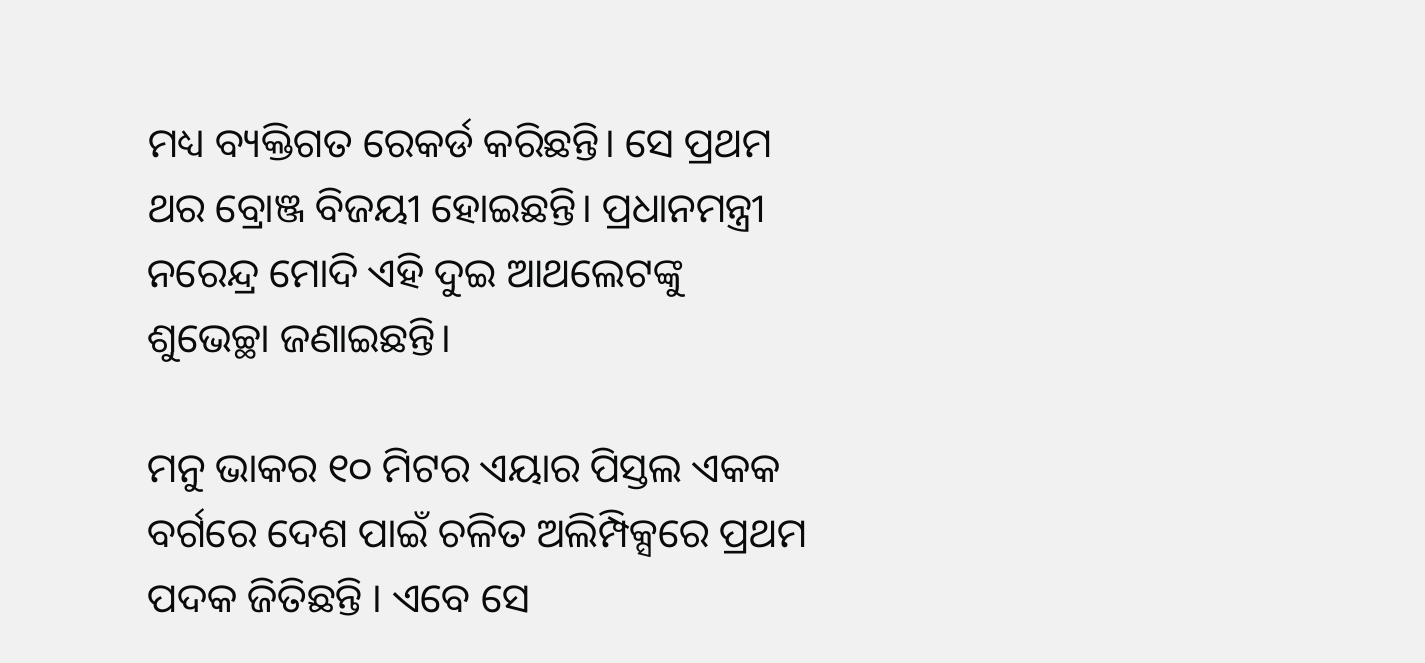ମଧ୍ୟ ବ୍ୟକ୍ତିଗତ ରେକର୍ଡ କରିଛନ୍ତି। ସେ ପ୍ରଥମ ଥର ବ୍ରୋଞ୍ଜ ବିଜୟୀ ହୋଇଛନ୍ତି। ପ୍ରଧାନମନ୍ତ୍ରୀ ନରେନ୍ଦ୍ର ମୋଦି ଏହି ଦୁଇ ଆଥଲେଟଙ୍କୁ ଶୁଭେଚ୍ଛା ଜଣାଇଛନ୍ତି।

ମନୁ ଭାକର ୧୦ ମିଟର ଏୟାର ପିସ୍ତଲ ଏକକ ବର୍ଗରେ ଦେଶ ପାଇଁ ଚଳିତ ଅଲିମ୍ପିକ୍ସରେ ପ୍ରଥମ ପଦକ ଜିତିଛନ୍ତି । ଏବେ ସେ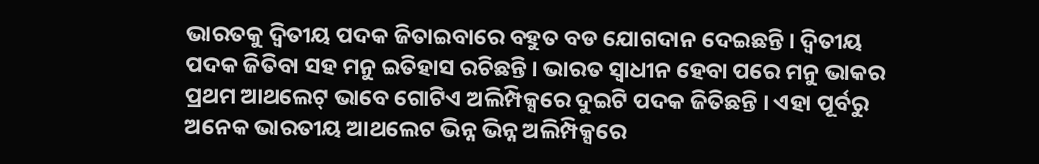ଭାରତକୁ ଦ୍ୱିତୀୟ ପଦକ ଜିତାଇବାରେ ବହୁତ ବଡ ଯୋଗଦାନ ଦେଇଛନ୍ତି । ଦ୍ୱିତୀୟ ପଦକ ଜିତିବା ସହ ମନୁ ଇତିହାସ ରଚିଛନ୍ତି । ଭାରତ ସ୍ୱାଧୀନ ହେବା ପରେ ମନୁ ଭାକର ପ୍ରଥମ ଆଥଲେଟ୍ ଭାବେ ଗୋଟିଏ ଅଲିମ୍ପିକ୍ସରେ ଦୁଇଟି ପଦକ ଜିତିଛନ୍ତି । ଏହା ପୂର୍ବରୁ ଅନେକ ଭାରତୀୟ ଆଥଲେଟ ଭିନ୍ନ ଭିନ୍ନ ଅଲିମ୍ପିକ୍ସରେ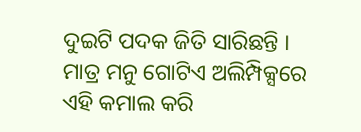ଦୁଇଟି ପଦକ ଜିତି ସାରିଛନ୍ତି । ମାତ୍ର ମନୁ ଗୋଟିଏ ଅଲିମ୍ପିକ୍ସରେ ଏହି କମାଲ କରି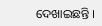ଦେଖାଇଛନ୍ତି ।